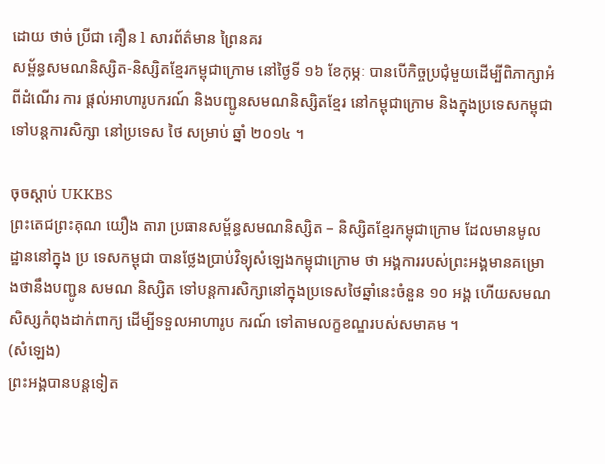ដោយ ថាច់ ប្រីជា គឿន l សារព័ត៌មាន ព្រៃនគរ
សម្ព័ន្ធសមណនិស្សិត-និស្សិតខ្មែរកម្ពុជាក្រោម នៅថ្ងៃទី ១៦ ខែកុម្ភៈ បានបើកិច្ចប្រជុំមួយដើម្បីពិភាក្សាអំពីដំណើរ ការ ផ្ដល់អាហារូបករណ៍ និងបញ្ជូនសមណនិស្សិតខ្មែរ នៅកម្ពុជាក្រោម និងក្នុងប្រទេសកម្ពុជាទៅបន្តការសិក្សា នៅប្រទេស ថៃ សម្រាប់ ឆ្នាំ ២០១៤ ។

ចុចស្ដាប់ UKKBS
ព្រះតេជព្រះគុណ យឿង តារា ប្រធានសម្ព័ន្ធសមណនិស្សិត – និស្សិតខ្មែរកម្ពុជាក្រោម ដែលមានមូលដ្ឋាននៅក្នុង ប្រ ទេសកម្ពុជា បានថ្លែងប្រាប់វិទ្យុសំឡេងកម្ពុជាក្រោម ថា អង្គការរបស់ព្រះអង្គមានគម្រោងថានឹងបញ្ជូន សមណ និស្សិត ទៅបន្តការសិក្សានៅក្នុងប្រទេសថៃឆ្នាំនេះចំនួន ១០ អង្គ ហើយសមណសិស្សកំពុងដាក់ពាក្យ ដើម្បីទទួលអាហារូប ករណ៍ ទៅតាមលក្ខខណ្ឌរបស់សមាគម ។
(សំឡេង)
ព្រះអង្គបានបន្តទៀត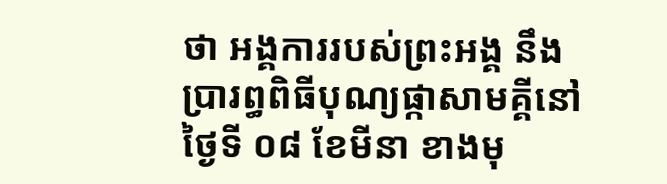ថា អង្គការរបស់ព្រះអង្គ នឹងប្រារព្ធពិធីបុណ្យផ្កាសាមគ្គីនៅថ្ងៃទី ០៨ ខែមីនា ខាងមុ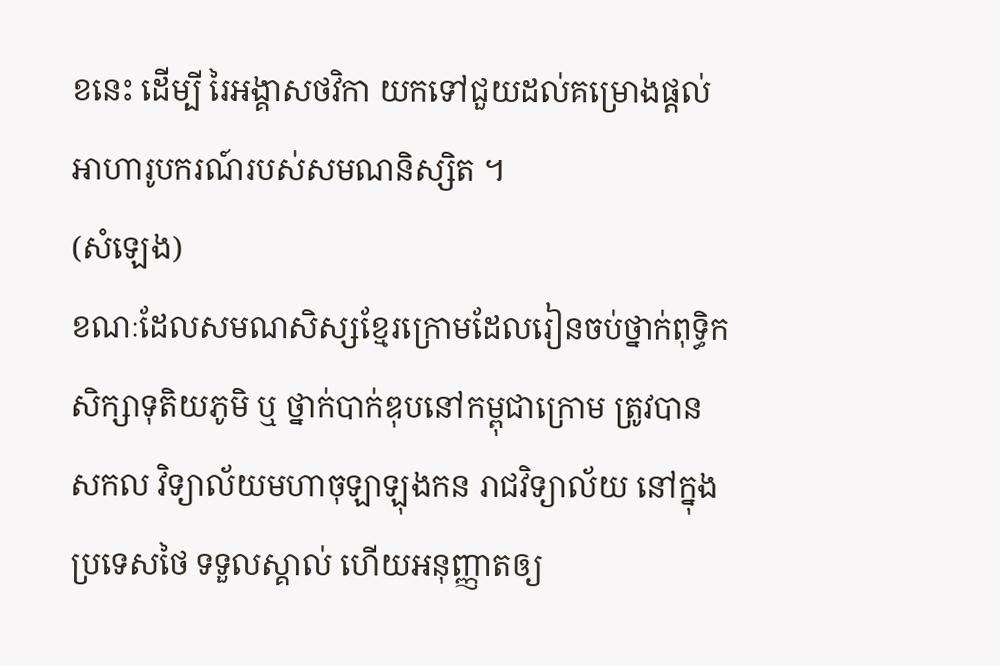ខនេះ ដើម្បី រៃអង្គាសថវិកា យកទៅជួយដល់គម្រោងផ្ដល់អាហារូបករណ៍របស់សមណនិស្សិត ។
(សំឡេង)
ខណៈដែលសមណសិស្សខ្មែរក្រោមដែលរៀនចប់ថ្នាក់ពុទ្ធិកសិក្សាទុតិយភូមិ ឬ ថ្នាក់បាក់ឌុបនៅកម្ពុជាក្រោម ត្រូវបាន សកល វិទ្យាល័យមហាចុឡាឡុងកន រាជវិទ្យាល័យ នៅក្នុងប្រទេសថៃ ទទួលស្គាល់ ហើយអនុញ្ញាតឲ្យ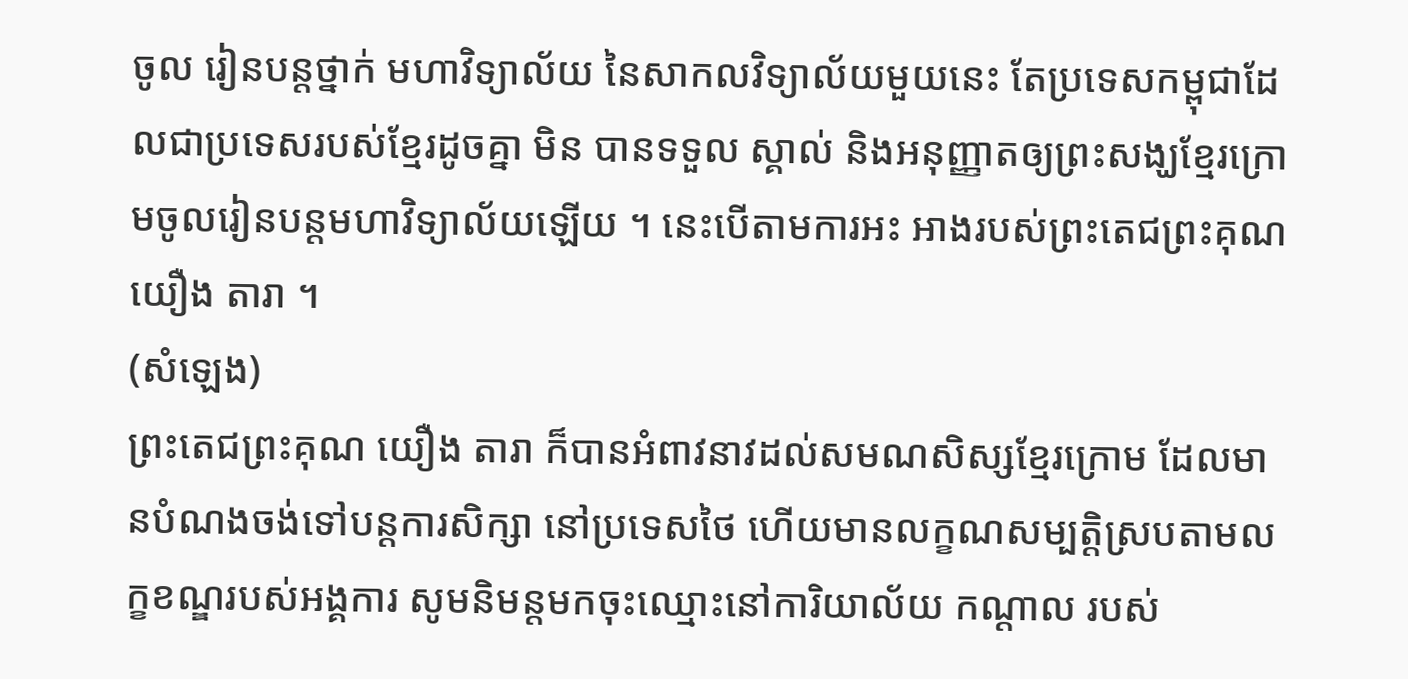ចូល រៀនបន្តថ្នាក់ មហាវិទ្យាល័យ នៃសាកលវិទ្យាល័យមួយនេះ តែប្រទេសកម្ពុជាដែលជាប្រទេសរបស់ខ្មែរដូចគ្នា មិន បានទទួល ស្គាល់ និងអនុញ្ញាតឲ្យព្រះសង្ឃខ្មែរក្រោមចូលរៀនបន្តមហាវិទ្យាល័យឡើយ ។ នេះបើតាមការអះ អាងរបស់ព្រះតេជព្រះគុណ យឿង តារា ។
(សំឡេង)
ព្រះតេជព្រះគុណ យឿង តារា ក៏បានអំពាវនាវដល់សមណសិស្សខ្មែរក្រោម ដែលមានបំណងចង់ទៅបន្តការសិក្សា នៅប្រទេសថៃ ហើយមានលក្ខណសម្បត្តិស្របតាមលក្ខខណ្ឌរបស់អង្គការ សូមនិមន្តមកចុះឈ្មោះនៅការិយាល័យ កណ្ដាល របស់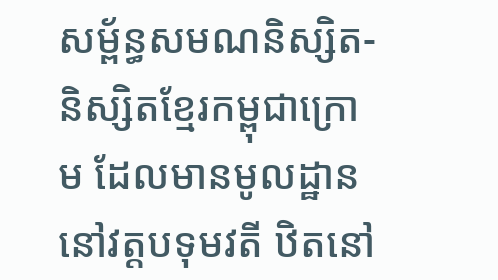សម្ព័ន្ធសមណនិស្សិត-និស្សិតខ្មែរកម្ពុជាក្រោម ដែលមានមូលដ្ឋាននៅវត្តបទុមវតី ឋិតនៅ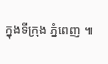ក្នុងទីក្រុង ភ្នំពេញ ៕